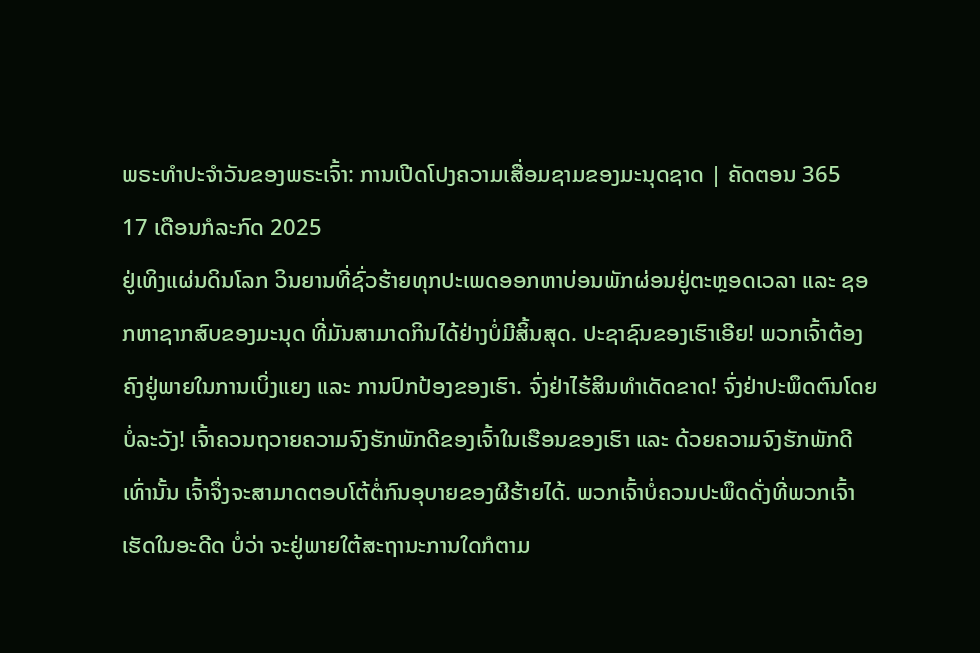ພຣະທຳປະຈຳວັນຂອງພຣະເຈົ້າ: ການເປີດໂປງຄວາມເສື່ອມຊາມຂອງມະນຸດຊາດ | ຄັດຕອນ 365
17 ເດືອນກໍລະກົດ 2025
ຢູ່ເທິງແຜ່ນດິນໂລກ ວິນຍານທີ່ຊົ່ວຮ້າຍທຸກປະເພດອອກຫາບ່ອນພັກຜ່ອນຢູ່ຕະຫຼອດເວລາ ແລະ ຊອກຫາຊາກສົບຂອງມະນຸດ ທີ່ມັນສາມາດກິນໄດ້ຢ່າງບໍ່ມີສິ້ນສຸດ. ປະຊາຊົນຂອງເຮົາເອີຍ! ພວກເຈົ້າຕ້ອງຄົງຢູ່ພາຍໃນການເບິ່ງແຍງ ແລະ ການປົກປ້ອງຂອງເຮົາ. ຈົ່ງຢ່າໄຮ້ສິນທໍາເດັດຂາດ! ຈົ່ງຢ່າປະພຶດຕົນໂດຍບໍ່ລະວັງ! ເຈົ້າຄວນຖວາຍຄວາມຈົງຮັກພັກດີຂອງເຈົ້າໃນເຮືອນຂອງເຮົາ ແລະ ດ້ວຍຄວາມຈົງຮັກພັກດີເທົ່ານັ້ນ ເຈົ້າຈຶ່ງຈະສາມາດຕອບໂຕ້ຕໍ່ກົນອຸບາຍຂອງຜີຮ້າຍໄດ້. ພວກເຈົ້າບໍ່ຄວນປະພຶດດັ່ງທີ່ພວກເຈົ້າເຮັດໃນອະດີດ ບໍ່ວ່າ ຈະຢູ່ພາຍໃຕ້ສະຖານະການໃດກໍຕາມ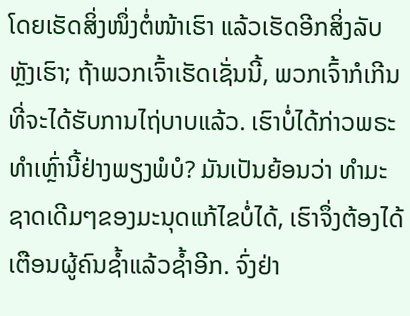ໂດຍເຮັດສິ່ງໜຶ່ງຕໍ່ໜ້າເຮົາ ແລ້ວເຮັດອີກສິ່ງລັບຫຼັງເຮົາ; ຖ້າພວກເຈົ້າເຮັດເຊັ່ນນີ້, ພວກເຈົ້າກໍເກີນທີ່ຈະໄດ້ຮັບການໄຖ່ບາບແລ້ວ. ເຮົາບໍ່ໄດ້ກ່າວພຣະທໍາເຫຼົ່ານີ້ຢ່າງພຽງພໍບໍ? ມັນເປັນຍ້ອນວ່າ ທໍາມະຊາດເດີມໆຂອງມະນຸດແກ້ໄຂບໍ່ໄດ້, ເຮົາຈຶ່ງຕ້ອງໄດ້ເຕືອນຜູ້ຄົນຊໍ້າແລ້ວຊໍ້າອີກ. ຈົ່ງຢ່າ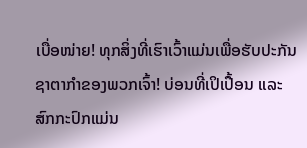ເບື່ອໜ່າຍ! ທຸກສິ່ງທີ່ເຮົາເວົ້າແມ່ນເພື່ອຮັບປະກັນຊາຕາກໍາຂອງພວກເຈົ້າ! ບ່ອນທີ່ເປິເປື້ອນ ແລະ ສົກກະປົກແມ່ນ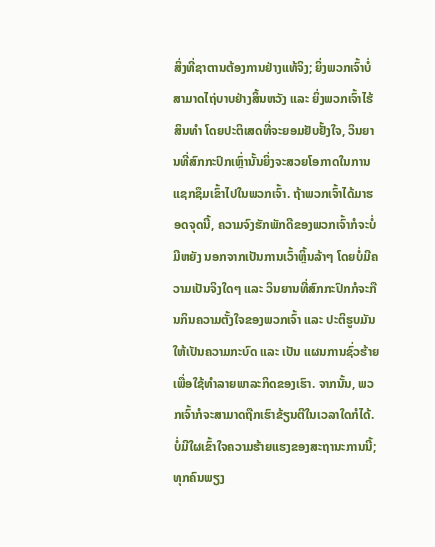ສິ່ງທີ່ຊາຕານຕ້ອງການຢ່າງແທ້ຈິງ; ຍິ່ງພວກເຈົ້າບໍ່ສາມາດໄຖ່ບາບຢ່າງສິ້ນຫວັງ ແລະ ຍິ່ງພວກເຈົ້າໄຮ້ສິນທໍາ ໂດຍປະຕິເສດທີ່ຈະຍອມຢັບຢັ້ງໃຈ, ວິນຍານທີ່ສົກກະປົກເຫຼົ່ານັ້ນຍິ່ງຈະສວຍໂອກາດໃນການແຊກຊຶມເຂົ້າໄປໃນພວກເຈົ້າ. ຖ້າພວກເຈົ້າໄດ້ມາຮອດຈຸດນີ້, ຄວາມຈົງຮັກພັກດີຂອງພວກເຈົ້າກໍຈະບໍ່ມີຫຍັງ ນອກຈາກເປັນການເວົ້າຫຼິ້ນລ້າໆ ໂດຍບໍ່ມີຄວາມເປັນຈິງໃດໆ ແລະ ວິນຍານທີ່ສົກກະປົກກໍຈະກືນກິນຄວາມຕັ້ງໃຈຂອງພວກເຈົ້າ ແລະ ປະຕິຮູບມັນໃຫ້ເປັນຄວາມກະບົດ ແລະ ເປັນ ແຜນການຊົ່ວຮ້າຍ ເພື່ອໃຊ້ທໍາລາຍພາລະກິດຂອງເຮົາ. ຈາກນັ້ນ, ພວກເຈົ້າກໍຈະສາມາດຖືກເຮົາຂ້ຽນຕີໃນເວລາໃດກໍໄດ້. ບໍ່ມີໃຜເຂົ້າໃຈຄວາມຮ້າຍແຮງຂອງສະຖານະການນີ້; ທຸກຄົນພຽງ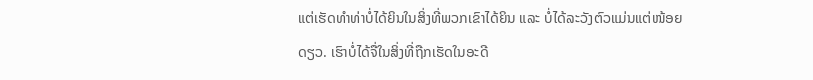ແຕ່ເຮັດທໍາທ່າບໍ່ໄດ້ຍິນໃນສິ່ງທີ່ພວກເຂົາໄດ້ຍິນ ແລະ ບໍ່ໄດ້ລະວັງຕົວແມ່ນແຕ່ໜ້ອຍດຽວ. ເຮົາບໍ່ໄດ້ຈື່ໃນສິ່ງທີ່ຖືກເຮັດໃນອະດີ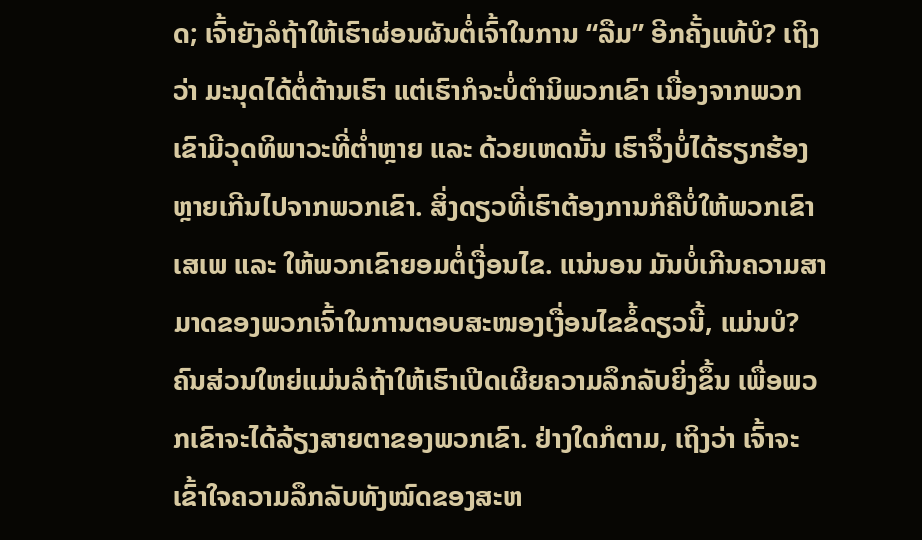ດ; ເຈົ້າຍັງລໍຖ້າໃຫ້ເຮົາຜ່ອນຜັນຕໍ່ເຈົ້າໃນການ “ລືມ” ອີກຄັ້ງແທ້ບໍ? ເຖິງວ່າ ມະນຸດໄດ້ຕໍ່ຕ້ານເຮົາ ແຕ່ເຮົາກໍຈະບໍ່ຕໍານິພວກເຂົາ ເນື່ອງຈາກພວກເຂົາມີວຸດທິພາວະທີ່ຕໍ່າຫຼາຍ ແລະ ດ້ວຍເຫດນັ້ນ ເຮົາຈຶ່ງບໍ່ໄດ້ຮຽກຮ້ອງຫຼາຍເກີນໄປຈາກພວກເຂົາ. ສິ່ງດຽວທີ່ເຮົາຕ້ອງການກໍຄືບໍ່ໃຫ້ພວກເຂົາເສເພ ແລະ ໃຫ້ພວກເຂົາຍອມຕໍ່ເງື່ອນໄຂ. ແນ່ນອນ ມັນບໍ່ເກີນຄວາມສາມາດຂອງພວກເຈົ້າໃນການຕອບສະໜອງເງື່ອນໄຂຂໍ້ດຽວນີ້, ແມ່ນບໍ? ຄົນສ່ວນໃຫຍ່ແມ່ນລໍຖ້າໃຫ້ເຮົາເປີດເຜີຍຄວາມລຶກລັບຍິ່ງຂຶ້ນ ເພື່ອພວກເຂົາຈະໄດ້ລ້ຽງສາຍຕາຂອງພວກເຂົາ. ຢ່າງໃດກໍຕາມ, ເຖິງວ່າ ເຈົ້າຈະເຂົ້າໃຈຄວາມລຶກລັບທັງໝົດຂອງສະຫ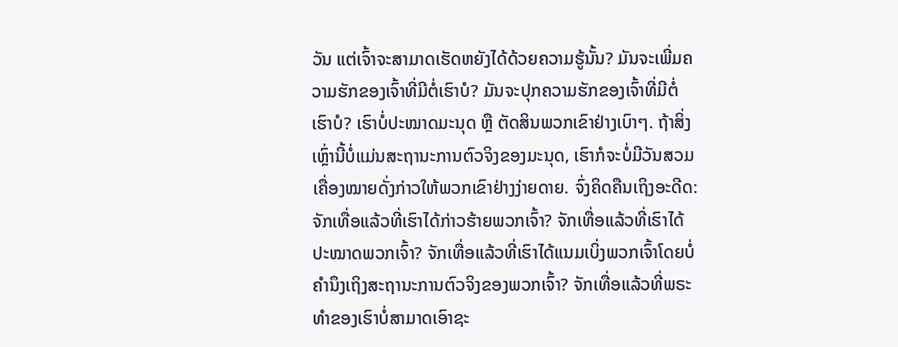ວັນ ແຕ່ເຈົ້າຈະສາມາດເຮັດຫຍັງໄດ້ດ້ວຍຄວາມຮູ້ນັ້ນ? ມັນຈະເພີ່ມຄວາມຮັກຂອງເຈົ້າທີ່ມີຕໍ່ເຮົາບໍ? ມັນຈະປຸກຄວາມຮັກຂອງເຈົ້າທີ່ມີຕໍ່ເຮົາບໍ? ເຮົາບໍ່ປະໝາດມະນຸດ ຫຼື ຕັດສິນພວກເຂົາຢ່າງເບົາໆ. ຖ້າສິ່ງເຫຼົ່ານີ້ບໍ່ແມ່ນສະຖານະການຕົວຈິງຂອງມະນຸດ, ເຮົາກໍຈະບໍ່ມີວັນສວມເຄື່ອງໝາຍດັ່ງກ່າວໃຫ້ພວກເຂົາຢ່າງງ່າຍດາຍ. ຈົ່ງຄິດຄືນເຖິງອະດີດ: ຈັກເທື່ອແລ້ວທີ່ເຮົາໄດ້ກ່າວຮ້າຍພວກເຈົ້າ? ຈັກເທື່ອແລ້ວທີ່ເຮົາໄດ້ປະໝາດພວກເຈົ້າ? ຈັກເທື່ອແລ້ວທີ່ເຮົາໄດ້ແນມເບິ່ງພວກເຈົ້າໂດຍບໍ່ຄໍານຶງເຖິງສະຖານະການຕົວຈິງຂອງພວກເຈົ້າ? ຈັກເທື່ອແລ້ວທີ່ພຣະທຳຂອງເຮົາບໍ່ສາມາດເອົາຊະ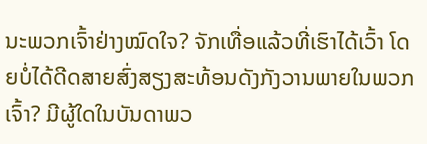ນະພວກເຈົ້າຢ່າງໝົດໃຈ? ຈັກເທື່ອແລ້ວທີ່ເຮົາໄດ້ເວົ້າ ໂດຍບໍ່ໄດ້ດີດສາຍສົ່ງສຽງສະທ້ອນດັງກັງວານພາຍໃນພວກເຈົ້າ? ມີຜູ້ໃດໃນບັນດາພວ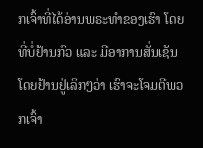ກເຈົ້າທີ່ໄດ້ອ່ານພຣະທໍາຂອງເຮົາ ໂດຍທີ່ບໍ່ຢ້ານກົວ ແລະ ມີອາການສັ່ນເຊັນ ໂດຍຢ້ານຢູ່ເລິກໆວ່າ ເຮົາຈະໂຈມຕີພວກເຈົ້າ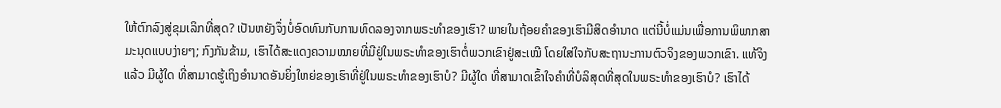ໃຫ້ຕົກລົງສູ່ຂຸມເລິກທີ່ສຸດ? ເປັນຫຍັງຈຶ່ງບໍ່ອົດທົນກັບການທົດລອງຈາກພຣະທໍາຂອງເຮົາ? ພາຍໃນຖ້ອຍຄຳຂອງເຮົາມີສິດອໍານາດ ແຕ່ນີ້ບໍ່ແມ່ນເພື່ອການພິພາກສາມະນຸດແບບງ່າຍໆ; ກົງກັນຂ້າມ, ເຮົາໄດ້ສະແດງຄວາມໝາຍທີ່ມີຢູ່ໃນພຣະທໍາຂອງເຮົາຕໍ່ພວກເຂົາຢູ່ສະເໝີ ໂດຍໃສ່ໃຈກັບສະຖານະການຕົວຈິງຂອງພວກເຂົາ. ແທ້ຈິງແລ້ວ ມີຜູ້ໃດ ທີ່ສາມາດຮູ້ເຖິງອໍານາດອັນຍິ່ງໃຫຍ່ຂອງເຮົາທີ່ຢູ່ໃນພຣະທໍາຂອງເຮົາບໍ? ມີຜູ້ໃດ ທີ່ສາມາດເຂົ້າໃຈຄໍາທີ່ບໍລິສຸດທີ່ສຸດໃນພຣະທໍາຂອງເຮົາບໍ? ເຮົາໄດ້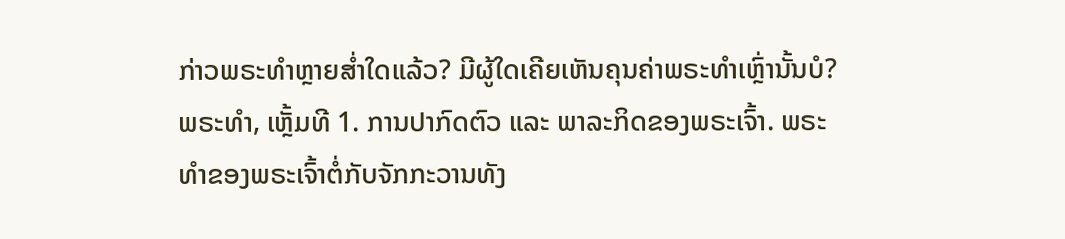ກ່າວພຣະທໍາຫຼາຍສໍ່າໃດແລ້ວ? ມີຜູ້ໃດເຄີຍເຫັນຄຸນຄ່າພຣະທໍາເຫຼົ່ານັ້ນບໍ?
ພຣະທຳ, ເຫຼັ້ມທີ 1. ການປາກົດຕົວ ແລະ ພາລະກິດຂອງພຣະເຈົ້າ. ພຣະທຳຂອງພຣະເຈົ້າຕໍ່ກັບຈັກກະວານທັງ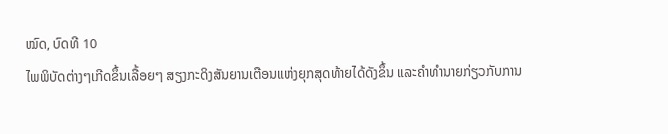ໝົດ, ບົດທີ 10
ໄພພິບັດຕ່າງໆເກີດຂຶ້ນເລື້ອຍໆ ສຽງກະດິງສັນຍານເຕືອນແຫ່ງຍຸກສຸດທ້າຍໄດ້ດັງຂຶ້ນ ແລະຄໍາທໍານາຍກ່ຽວກັບການ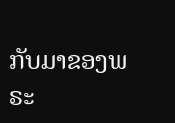ກັບມາຂອງພຣະ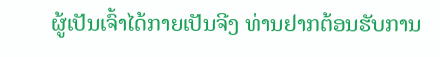ຜູ້ເປັນເຈົ້າໄດ້ກາຍເປັນຈີງ ທ່ານຢາກຕ້ອນຮັບການ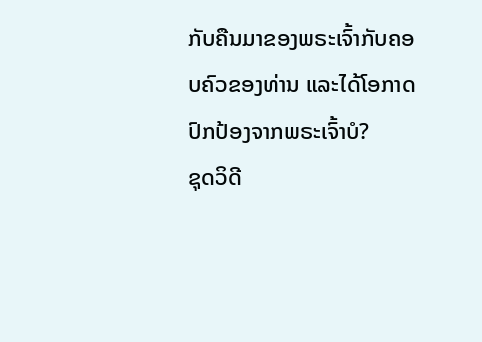ກັບຄືນມາຂອງພຣະເຈົ້າກັບຄອບຄົວຂອງທ່ານ ແລະໄດ້ໂອກາດປົກປ້ອງຈາກພຣະເຈົ້າບໍ?
ຊຸດວິດີ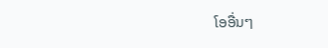ໂອອື່ນໆ